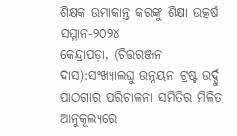ଶିକ୍ଷକ ଉମାକାନ୍ତ କରଙ୍କୁ ଶିକ୍ଷା ଉତ୍କର୍ଷ ସମ୍ମାନ-୨୦୨୪
କେନ୍ଦ୍ରାପଡ଼ା, (ଚିତ୍ତରଞ୍ଜନ ଦାସ):ସଂଖ୍ୟାଲଘୁ ଉନ୍ନୟନ ଟ୍ରଷ୍ଟ ଉର୍ଦ୍ଦୁ ପାଠଗାର ପରିଚାଳନା ସମିତିର ମିଳିତ ଆନୁକୂଲ୍ୟରେ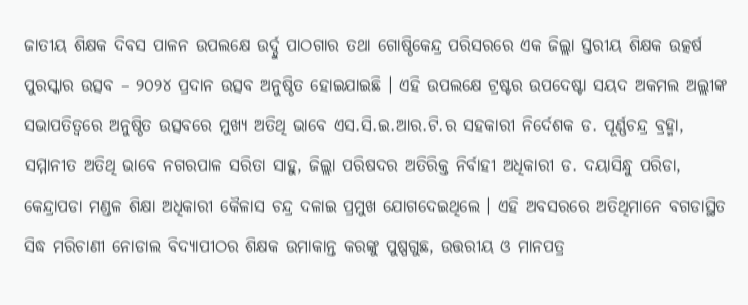ଜାତୀୟ ଶିକ୍ଷକ ଦିବସ ପାଳନ ଉପଲକ୍ଷେ ଉର୍ଦ୍ଦୁ ପାଠଗାର ତଥା ଗୋଷ୍ଠିକେନ୍ଦ୍ର ପରିସରରେ ଏକ ଜିଲ୍ଲା ସ୍ତରୀୟ ଶିକ୍ଷକ ଉତ୍କର୍ଷ ପୁରସ୍କାର ଉତ୍ସବ – ୨୦୨୪ ପ୍ରଦାନ ଉତ୍ସବ ଅନୁଷ୍ଠିତ ହୋଇଯାଇଛି । ଏହି ଉପଲକ୍ଷେ ଟ୍ରଷ୍ଟର ଉପଦେଷ୍ଟା ସୟଦ ଅକମଲ ଅଲ୍ଲୀଙ୍କ ସଭାପତିତ୍ୱରେ ଅନୁଷ୍ଠିତ ଉତ୍ସବରେ ମୁଖ୍ୟ ଅତିଥି ଭାବେ ଏସ.ସି.ଇ.ଆର.ଟି.ର ସହକାରୀ ନିର୍ଦେଶକ ଡ. ପୂର୍ଣ୍ଣଚନ୍ଦ୍ର ବ୍ରହ୍ମା, ସମ୍ମାନୀତ ଅତିଥି ଭାବେ ନଗରପାଳ ସରିତା ସାହୁ, ଜିଲ୍ଲା ପରିଷଦର ଅତିରିକ୍ତ ନିର୍ବାହୀ ଅଧିକାରୀ ଡ. ଦୟାସିନ୍ଧୁ ପରିଡା, କେନ୍ଦ୍ରାପଡା ମଣ୍ଡଳ ଶିକ୍ଷା ଅଧିକାରୀ କୈଳାସ ଚନ୍ଦ୍ର ଦଳାଇ ପ୍ରମୁଖ ଯୋଗଦେଇଥିଲେ । ଏହି ଅବସରରେ ଅତିଥିମାନେ ବଗଡାସ୍ଥିତ ସିଦ୍ଧ ମରିଚାଣୀ ନୋଡାଲ ବିଦ୍ୟାପୀଠର ଶିକ୍ଷକ ଉମାକାନ୍ତ କରଙ୍କୁ ପୁଷ୍ପଗୁଛ, ଉତ୍ତରୀୟ ଓ ମାନପତ୍ର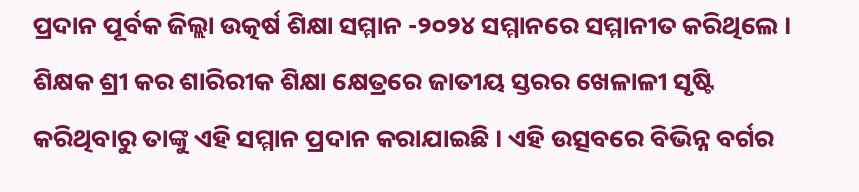ପ୍ରଦାନ ପୂର୍ବକ ଜିଲ୍ଲା ଉତ୍କର୍ଷ ଶିକ୍ଷା ସମ୍ମାନ -୨୦୨୪ ସମ୍ମାନରେ ସମ୍ମାନୀତ କରିଥିଲେ । ଶିକ୍ଷକ ଶ୍ରୀ କର ଶାରିରୀକ ଶିକ୍ଷା କ୍ଷେତ୍ରରେ ଜାତୀୟ ସ୍ତରର ଖେଳାଳୀ ସୃଷ୍ଟି କରିଥିବାରୁ ତାଙ୍କୁ ଏହି ସମ୍ମାନ ପ୍ରଦାନ କରାଯାଇଛି । ଏହି ଉତ୍ସବରେ ବିଭିନ୍ନ ବର୍ଗର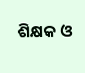ଶିକ୍ଷକ ଓ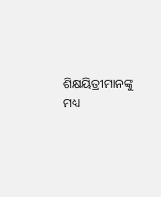ଶିକ୍ଷୟିତ୍ରୀମାନଙ୍କୁ ମଧ୍ୟ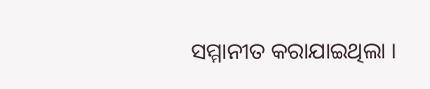ସମ୍ମାନୀତ କରାଯାଇଥିଲା ।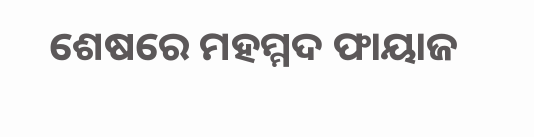ଶେଷରେ ମହମ୍ମଦ ଫାୟାଜ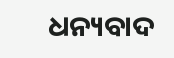ଧନ୍ୟବାଦ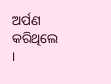ଅର୍ପଣ କରିଥିଲେ ।